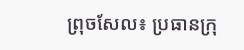ព្រុចសែល៖ ប្រធានក្រុ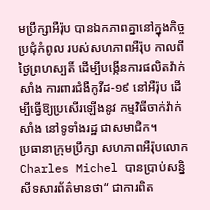មប្រឹក្សាអឺរ៉ុប បានឯកភាពគ្នានៅក្នុងកិច្ចប្រជុំកំពូល របស់សហភាពអឺរ៉ុប កាលពីថ្ងៃព្រហស្បតិ៍ ដើម្បីបង្កើនការផលិតវ៉ាក់សាំង ការពារជំងឺកូវីដ-១៩ នៅអឺរ៉ុប ដើម្បីធ្វើឱ្យប្រសើរឡើងនូវ កម្មវិធីចាក់វ៉ាក់សាំង នៅទូទាំងរដ្ឋ ជាសមាជិក។
ប្រធានាក្រុមប្រឹក្សា សហភាពអឺរ៉ុបលោក Charles Michel បានប្រាប់សន្និសីទសារព័ត៌មានថា“ ជាការពិត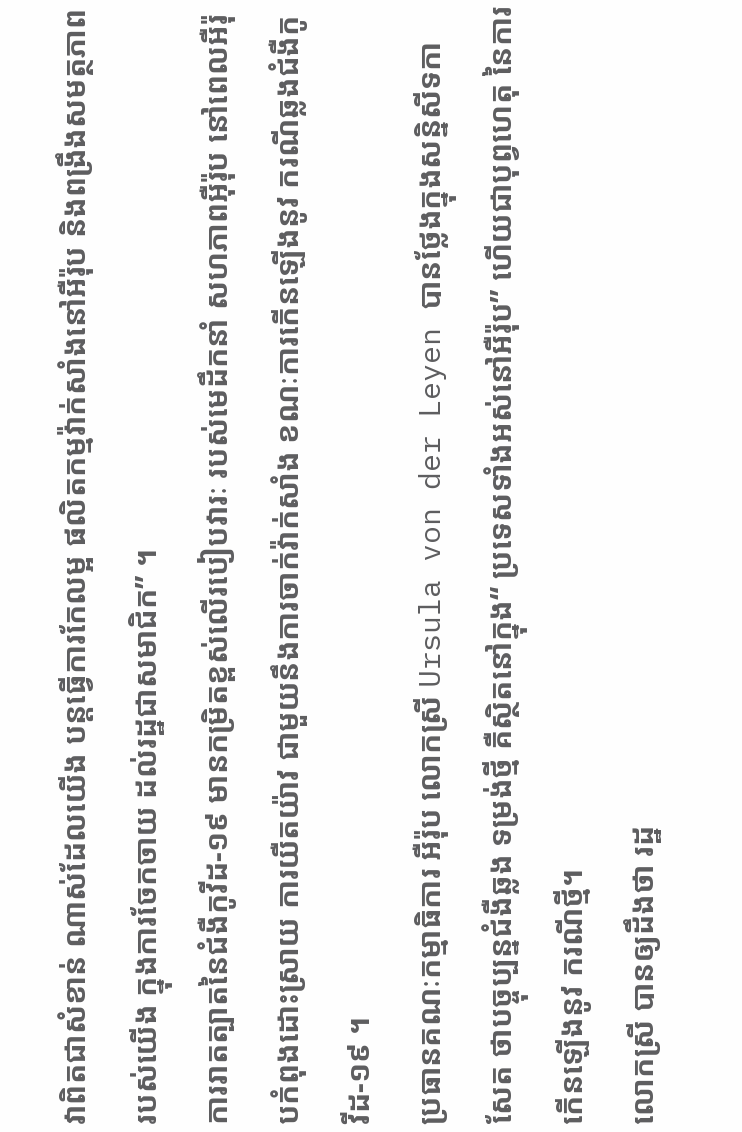វាពិតជាសំខាន់ ណាស់ដែលយើង បន្តធ្វើការកែលម្អ ផលិតកម្មវ៉ាក់សាំងនៅអឺរ៉ុប និងពង្រឹងសមត្ថភាព របស់យើង ក្នុងការចែកចាយ ដល់រដ្ឋជាសមាជិក” ។
ការរាតត្បាតនៃជំងឺកូវីដ-១៩ មានកម្រិតខ្ពស់លើរបៀបវារៈ របស់មេដឹកនាំ សហភាពអ៊ឺរ៉ុប នៅពេលអឺរ៉ុបកំពុងដោះស្រាយ ការយឺតយ៉ាវ ជាមួយនឹងការចាក់វ៉ាក់សាំង ខណៈការកើនឡើងនូវ ករណីឆ្លងជំងឺកូវីដ-១៩ ។
ប្រធានគណៈកម្មាធិការ អឺរ៉ុប លោកស្រី Ursula von der Leyen បានថ្លែងក្នុងសន្និសីទកាសែត ថាបច្ចុប្បន្នជំងឺឆ្លង ទម្រង់ថ្មី គឺស្ថិតនៅក្នុង“ ប្រទេសទាំងអស់នៅអឺរ៉ុប” ហើយជាបុព្វហេតុ នៃការកើនឡើងនូវ ករណីថ្មី។
លោកស្រី បានឲ្យដឹងថា រដ្ឋ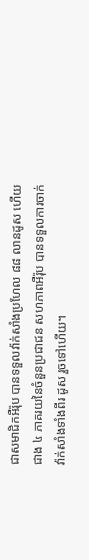ជាសមាជិកអឺរ៉ុប បានទទួលវ៉ាក់សាំងប្រហែល ៨៨ លានដូស ហើយជាង ៤ ភាគរយនៃចំនួនប្រជាជន សហភាពអឺរ៉ុប បានទទួលការចាក់វ៉ាក់សាំងទាំងពីរ ដូស រួចទៅហើយ។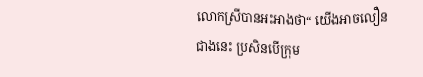លោកស្រីបានអះអាងថា“ យើងអាចលឿនជាងនេះ ប្រសិនបើក្រុម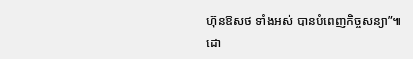ហ៊ុនឱសថ ទាំងអស់ បានបំពេញកិច្ចសន្យា”៕
ដោ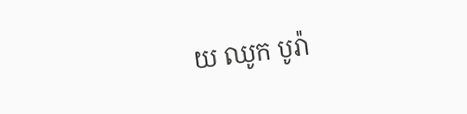យ ឈូក បូរ៉ា